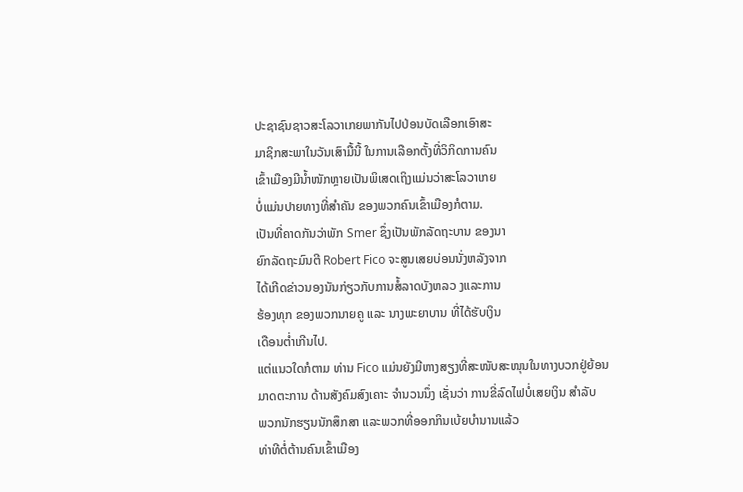ປະຊາຊົນຊາວສະໂລວາເກຍພາກັນໄປປ່ອນບັດເລືອກເອົາສະ
ມາຊິກສະພາໃນວັນເສົາມື້ນີ້ ໃນການເລືອກຕັ້ງທີ່ວິກິດການຄົນ
ເຂົ້າເມືອງມີນ້ຳໜັກຫຼາຍເປັນພິເສດເຖິງແມ່ນວ່າສະໂລວາເກຍ
ບໍ່ແມ່ນປາຍທາງທີ່ສຳຄັນ ຂອງພວກຄົນເຂົ້າເມືອງກໍຕາມ.
ເປັນທີ່ຄາດກັນວ່າພັກ Smer ຊຶ່ງເປັນພັກລັດຖະບານ ຂອງນາ
ຍົກລັດຖະມົນຕີ Robert Fico ຈະສູນເສຍບ່ອນນັ່ງຫລັງຈາກ
ໄດ້ເກີດຂ່າວນອງນັນກ່ຽວກັບການສໍ້ລາດບັງຫລວ ງແລະການ
ຮ້ອງທຸກ ຂອງພວກນາຍຄູ ແລະ ນາງພະຍາບານ ທີ່ໄດ້ຮັບເງິນ
ເດືອນຕ່ຳເກີນໄປ.
ແຕ່ແນວໃດກໍຕາມ ທ່ານ Fico ແມ່ນຍັງມີຫາງສຽງທີ່ສະໜັບສະໜຸນໃນທາງບວກຢູ່ຍ້ອນ
ມາດຕະການ ດ້ານສັງຄົມສົງເຄາະ ຈຳນວນນຶ່ງ ເຊັ່ນວ່າ ການຂີ່ລົດໄຟບໍ່ເສຍເງິນ ສຳລັບ
ພວກນັກຮຽນນັກສຶກສາ ແລະພວກທີ່ອອກກິນເບ້ຍບຳນານແລ້ວ
ທ່າທີຕໍ່ຕ້ານຄົນເຂົ້າເມືອງ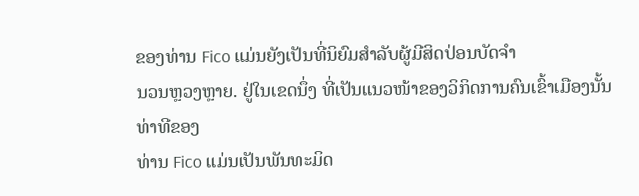ຂອງທ່ານ Fico ແມ່ນຍັງເປັນທີ່ນິຍົມສຳລັບຜູ້ມີສິດປ່ອນບັດຈຳ
ນວນຫຼວງຫຼາຍ. ຢູ່ໃນເຂດນຶ່ງ ທີ່ເປັນແນວໜ້າຂອງວິກິດການຄົນເຂົ້າເມືອງນັ້ນທ່າທີຂອງ
ທ່ານ Fico ແມ່ນເປັນພັນທະມິດ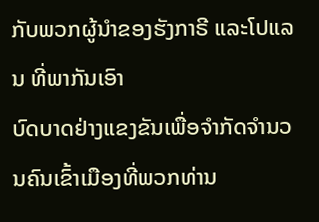ກັບພວກຜູ້ນຳຂອງຮັງກາຣີ ແລະໂປແລນ ທີ່ພາກັນເອົາ
ບົດບາດຢ່າງແຂງຂັນເພື່ອຈຳກັດຈຳນວນຄົນເຂົ້າເມືອງທີ່ພວກທ່ານ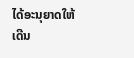ໄດ້ອະນຸຍາດໃຫ້ເດີນ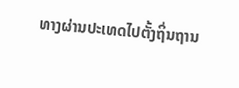ທາງຜ່ານປະເທດໄປຕັ້ງຖິ່ນຖານ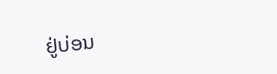ຢູ່ບ່ອນ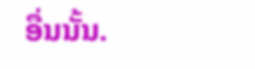ອື່ນນັ້ນ.